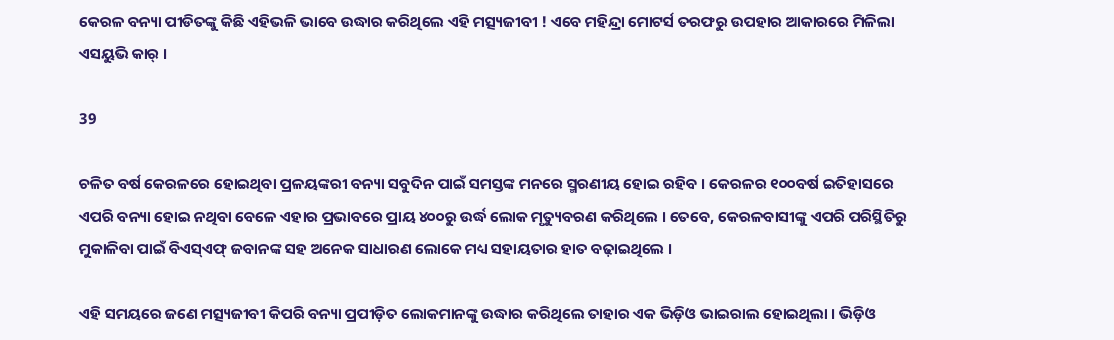କେରଳ ବନ୍ୟା ପୀଡିତଙ୍କୁ କିଛି ଏହିଭଳି ଭାବେ ଉଦ୍ଧାର କରିଥିଲେ ଏହି ମତ୍ସ୍ୟଜୀବୀ ! ଏବେ ମହିନ୍ଦ୍ରା ମୋଟର୍ସ ତରଫରୁ ଉପହାର ଆକାରରେ ମିଳିଲା ଏସୟୁଭି କାର୍ ।

39

ଚଳିତ ବର୍ଷ କେରଳରେ ହୋଇଥିବା ପ୍ରଳୟଙ୍କରୀ ବନ୍ୟା ସବୁଦିନ ପାଇଁ ସମସ୍ତଙ୍କ ମନରେ ସ୍ମରଣୀୟ ହୋଇ ରହିବ । କେରଳର ୧୦୦ବର୍ଷ ଇତିହାସରେ ଏପରି ବନ୍ୟା ହୋଇ ନଥିବା ବେଳେ ଏହାର ପ୍ରଭାବରେ ପ୍ରାୟ ୪୦୦ରୁ ଉର୍ଦ୍ଧ ଲୋକ ମୃତ୍ୟୁବରଣ କରିଥିଲେ । ତେବେ, କେରଳବାସୀଙ୍କୁ ଏପରି ପରିସ୍ଥିତିରୁ ମୁକାଳିବା ପାଇଁ ବିଏସ୍ଏଫ୍ ଜବାନଙ୍କ ସହ ଅନେକ ସାଧାରଣ ଲୋକେ ମଧ୍ୟ ସହାୟତାର ହାତ ବଢ଼ାଇଥିଲେ ।

ଏହି ସମୟରେ ଜଣେ ମତ୍ସ୍ୟଜୀବୀ କିପରି ବନ୍ୟା ପ୍ରପୀଡ଼ିତ ଲୋକମାନଙ୍କୁ ଉଦ୍ଧାର କରିଥିଲେ ତାହାର ଏକ ଭିଡ଼ିଓ ଭାଇରାଲ ହୋଇଥିଲା । ଭିଡ଼ିଓ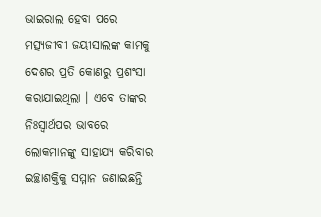ଭାଇରାଲ ହେବା ପରେ ମତ୍ସ୍ୟଜୀବୀ ଜୟୀସାଲଙ୍କ କାମକୁ ଦେଶର ପ୍ରତି କୋଣରୁ ପ୍ରଶଂସା କରାଯାଇଥିଲା । ଏବେ ତାଙ୍କର ନିଃସ୍ୱାର୍ଥପର ଭାବରେ ଲୋକମାନଙ୍କୁ ସାହାଯ୍ୟ କରିବାର ଇଚ୍ଛାଶକ୍ତିକୁ ସମ୍ମାନ ଜଣାଇଛନ୍ତି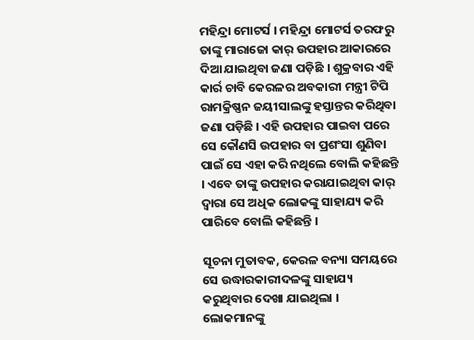ମହିନ୍ଦ୍ରା ମୋଟର୍ସ । ମହିନ୍ଦ୍ରା ମୋଟର୍ସ ତରଫରୁ ତାଙ୍କୁ ମାରାଜୋ କାର୍ ଉପହାର ଆକାରରେ ଦିଆ ଯାଇଥିବା ଜଣା ପଡ଼ିଛି । ଶୁକ୍ରବାର ଏହି କାର୍ର ଚାବି କେରଳର ଅବକାରୀ ମନ୍ତ୍ରୀ ଟିପି ରାମକ୍ରିଷ୍ଣନ ଜୟୀସାଲଙ୍କୁ ହସ୍ତାନ୍ତର କରିଥିବା ଜଣା ପଡ଼ିଛି । ଏହି ଉପହାର ପାଇବା ପରେ ସେ କୌଣସି ଉପହାର ବା ପ୍ରଶଂସା ଶୁଣିବା ପାଇଁ ସେ ଏହା କରି ନଥିଲେ ବୋଲି କହିଛନ୍ତି । ଏବେ ତାଙ୍କୁ ଉପହାର କରାଯାଇଥିବା କାର୍ ଦ୍ୱାରା ସେ ଅଧିକ ଲୋକଙ୍କୁ ସାହାଯ୍ୟ କରି ପାରିବେ ବୋଲି କହିଛନ୍ତି ।

ସୂଚନା ମୁତାବକ, କେରଳ ବନ୍ୟା ସମୟରେ ସେ ଉଦ୍ଧାରକାରୀଦଳଙ୍କୁ ସାହାଯ୍ୟ କରୁଥିବାର ଦେଖା ଯାଇଥିଲା । ଲୋକମାନଙ୍କୁ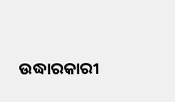ଉଦ୍ଧାରକାରୀ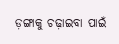ଡ଼ଙ୍ଗାକୁ ଚଢ଼ାଇବା ପାଇଁ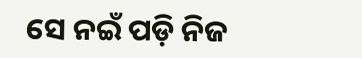ସେ ନଇଁ ପଡ଼ି ନିଜ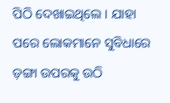ପିଠି ଦେଖାଇଥିଲେ । ଯାହା ପରେ ଲୋକମାନେ ସୁବିଧାରେ ଡ଼ଙ୍ଗା ଉପରକୁ ଉଠି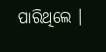ପାରିଥିଲେ ।